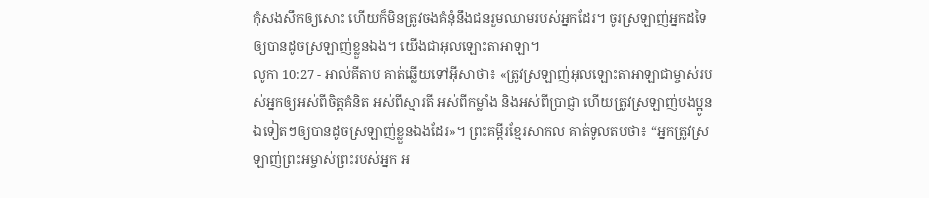កុំសងសឹកឲ្យសោះ ហើយក៏មិនត្រូវចងគំនុំនឹងជនរួមឈាមរបស់អ្នកដែរ។ ចូរស្រឡាញ់អ្នកដទៃឲ្យបានដូចស្រឡាញ់ខ្លួនឯង។ យើងជាអុលឡោះតាអាឡា។
លូកា 10:27 - អាល់គីតាប គាត់ឆ្លើយទៅអ៊ីសាថា៖ «ត្រូវស្រឡាញ់អុលឡោះតាអាឡាជាម្ចាស់របស់អ្នកឲ្យអស់ពីចិត្ដគំនិត អស់ពីស្មារតី អស់ពីកម្លាំង និងអស់ពីប្រាជ្ញា ហើយត្រូវស្រឡាញ់បងប្អូនឯទៀតៗឲ្យបានដូចស្រឡាញ់ខ្លួនឯងដែរ»។ ព្រះគម្ពីរខ្មែរសាកល គាត់ទូលតបថា៖ “អ្នកត្រូវស្រឡាញ់ព្រះអម្ចាស់ព្រះរបស់អ្នក អ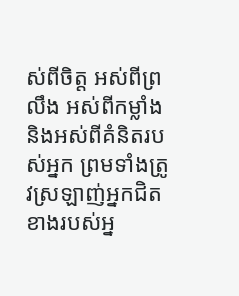ស់ពីចិត្ត អស់ពីព្រលឹង អស់ពីកម្លាំង និងអស់ពីគំនិតរបស់អ្នក ព្រមទាំងត្រូវស្រឡាញ់អ្នកជិតខាងរបស់អ្ន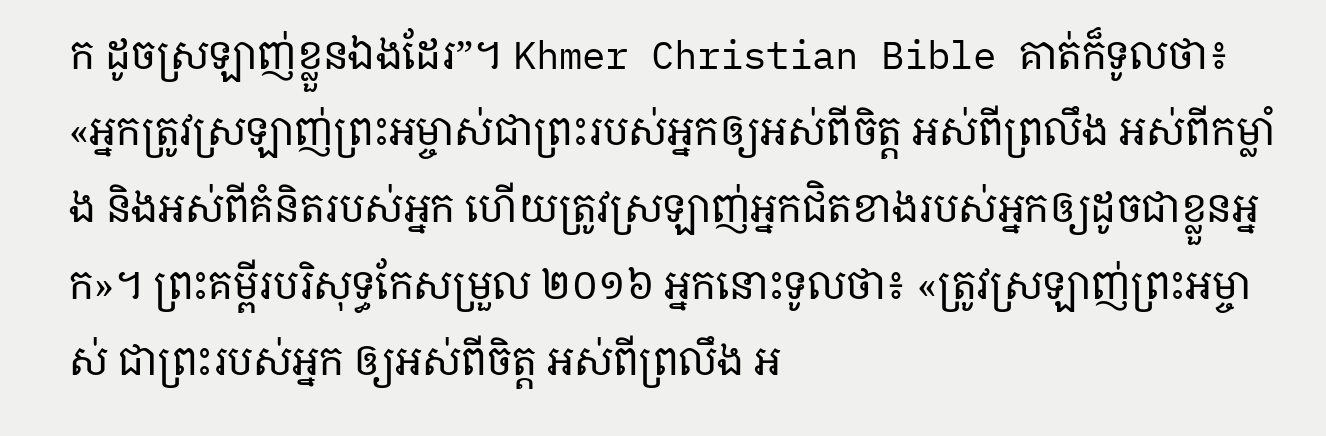ក ដូចស្រឡាញ់ខ្លួនឯងដែរ”។ Khmer Christian Bible គាត់ក៏ទូលថា៖ «អ្នកត្រូវស្រឡាញ់ព្រះអម្ចាស់ជាព្រះរបស់អ្នកឲ្យអស់ពីចិត្ដ អស់ពីព្រលឹង អស់ពីកម្លាំង និងអស់ពីគំនិតរបស់អ្នក ហើយត្រូវស្រឡាញ់អ្នកជិតខាងរបស់អ្នកឲ្យដូចជាខ្លួនអ្នក»។ ព្រះគម្ពីរបរិសុទ្ធកែសម្រួល ២០១៦ អ្នកនោះទូលថា៖ «ត្រូវស្រឡាញ់ព្រះអម្ចាស់ ជាព្រះរបស់អ្នក ឲ្យអស់ពីចិត្ត អស់ពីព្រលឹង អ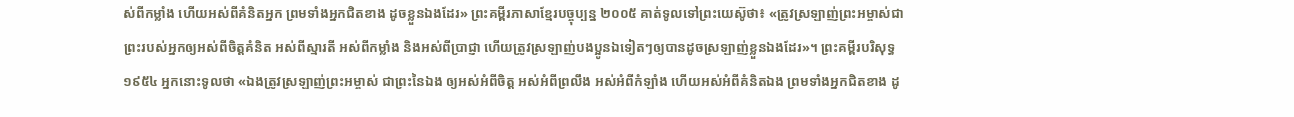ស់ពីកម្លាំង ហើយអស់ពីគំនិតអ្នក ព្រមទាំងអ្នកជិតខាង ដូចខ្លួនឯងដែរ» ព្រះគម្ពីរភាសាខ្មែរបច្ចុប្បន្ន ២០០៥ គាត់ទូលទៅព្រះយេស៊ូថា៖ «ត្រូវស្រឡាញ់ព្រះអម្ចាស់ជាព្រះរបស់អ្នកឲ្យអស់ពីចិត្តគំនិត អស់ពីស្មារតី អស់ពីកម្លាំង និងអស់ពីប្រាជ្ញា ហើយត្រូវស្រឡាញ់បងប្អូនឯទៀតៗឲ្យបានដូចស្រឡាញ់ខ្លួនឯងដែរ»។ ព្រះគម្ពីរបរិសុទ្ធ ១៩៥៤ អ្នកនោះទូលថា «ឯងត្រូវស្រឡាញ់ព្រះអម្ចាស់ ជាព្រះនៃឯង ឲ្យអស់អំពីចិត្ត អស់អំពីព្រលឹង អស់អំពីកំឡាំង ហើយអស់អំពីគំនិតឯង ព្រមទាំងអ្នកជិតខាង ដូ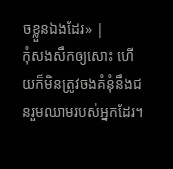ចខ្លួនឯងដែរ» |
កុំសងសឹកឲ្យសោះ ហើយក៏មិនត្រូវចងគំនុំនឹងជនរួមឈាមរបស់អ្នកដែរ។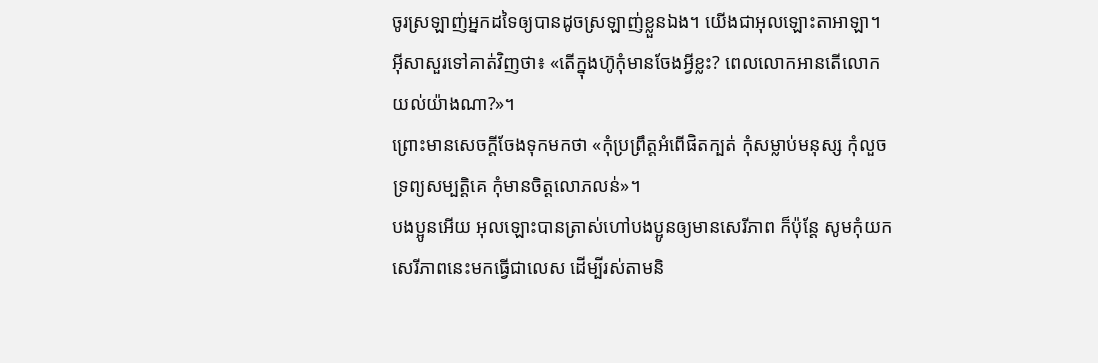ចូរស្រឡាញ់អ្នកដទៃឲ្យបានដូចស្រឡាញ់ខ្លួនឯង។ យើងជាអុលឡោះតាអាឡា។
អ៊ីសាសួរទៅគាត់វិញថា៖ «តើក្នុងហ៊ូកុំមានចែងអ្វីខ្លះ? ពេលលោកអានតើលោកយល់យ៉ាងណា?»។
ព្រោះមានសេចក្ដីចែងទុកមកថា «កុំប្រព្រឹត្ដអំពើផិតក្បត់ កុំសម្លាប់មនុស្ស កុំលួចទ្រព្យសម្បត្តិគេ កុំមានចិត្ដលោភលន់»។
បងប្អូនអើយ អុលឡោះបានត្រាស់ហៅបងប្អូនឲ្យមានសេរីភាព ក៏ប៉ុន្ដែ សូមកុំយកសេរីភាពនេះមកធ្វើជាលេស ដើម្បីរស់តាមនិ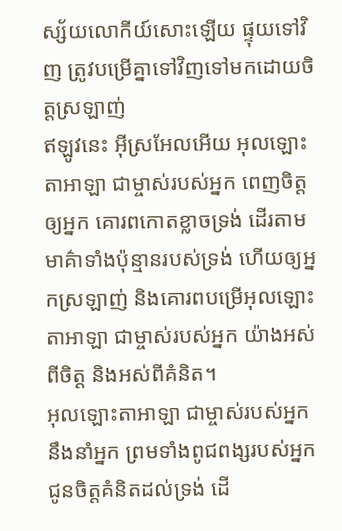ស្ស័យលោកីយ៍សោះឡើយ ផ្ទុយទៅវិញ ត្រូវបម្រើគ្នាទៅវិញទៅមកដោយចិត្ដស្រឡាញ់
ឥឡូវនេះ អ៊ីស្រអែលអើយ អុលឡោះតាអាឡា ជាម្ចាស់របស់អ្នក ពេញចិត្តឲ្យអ្នក គោរពកោតខ្លាចទ្រង់ ដើរតាមមាគ៌ាទាំងប៉ុន្មានរបស់ទ្រង់ ហើយឲ្យអ្នកស្រឡាញ់ និងគោរពបម្រើអុលឡោះតាអាឡា ជាម្ចាស់របស់អ្នក យ៉ាងអស់ពីចិត្ត និងអស់ពីគំនិត។
អុលឡោះតាអាឡា ជាម្ចាស់របស់អ្នក នឹងនាំអ្នក ព្រមទាំងពូជពង្សរបស់អ្នក ជូនចិត្តគំនិតដល់ទ្រង់ ដើ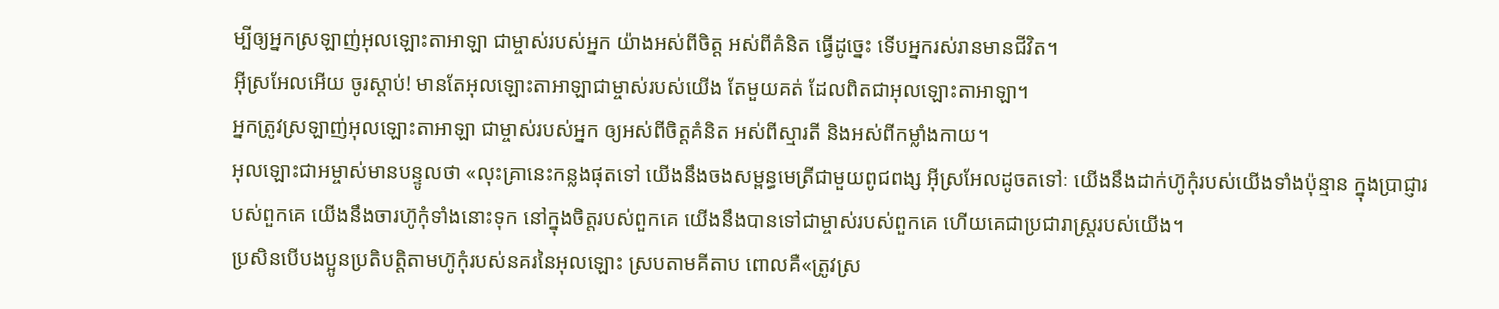ម្បីឲ្យអ្នកស្រឡាញ់អុលឡោះតាអាឡា ជាម្ចាស់របស់អ្នក យ៉ាងអស់ពីចិត្ត អស់ពីគំនិត ធ្វើដូច្នេះ ទើបអ្នករស់រានមានជីវិត។
អ៊ីស្រអែលអើយ ចូរស្តាប់! មានតែអុលឡោះតាអាឡាជាម្ចាស់របស់យើង តែមួយគត់ ដែលពិតជាអុលឡោះតាអាឡា។
អ្នកត្រូវស្រឡាញ់អុលឡោះតាអាឡា ជាម្ចាស់របស់អ្នក ឲ្យអស់ពីចិត្តគំនិត អស់ពីស្មារតី និងអស់ពីកម្លាំងកាយ។
អុលឡោះជាអម្ចាស់មានបន្ទូលថា «លុះគ្រានេះកន្លងផុតទៅ យើងនឹងចងសម្ពន្ធមេត្រីជាមួយពូជពង្ស អ៊ីស្រអែលដូចតទៅៈ យើងនឹងដាក់ហ៊ូកុំរបស់យើងទាំងប៉ុន្មាន ក្នុងប្រាជ្ញារបស់ពួកគេ យើងនឹងចារហ៊ូកុំទាំងនោះទុក នៅក្នុងចិត្ដរបស់ពួកគេ យើងនឹងបានទៅជាម្ចាស់របស់ពួកគេ ហើយគេជាប្រជារាស្ដ្ររបស់យើង។
ប្រសិនបើបងប្អូនប្រតិបត្ដិតាមហ៊ូកុំរបស់នគរនៃអុលឡោះ ស្របតាមគីតាប ពោលគឺ«ត្រូវស្រ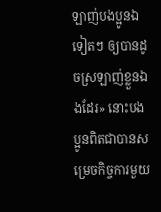ឡាញ់បងប្អូនឯទៀតៗ ឲ្យបានដូចស្រឡាញ់ខ្លួនឯងដែរ» នោះបងប្អូនពិតជាបានសម្រេចកិច្ចការមួយ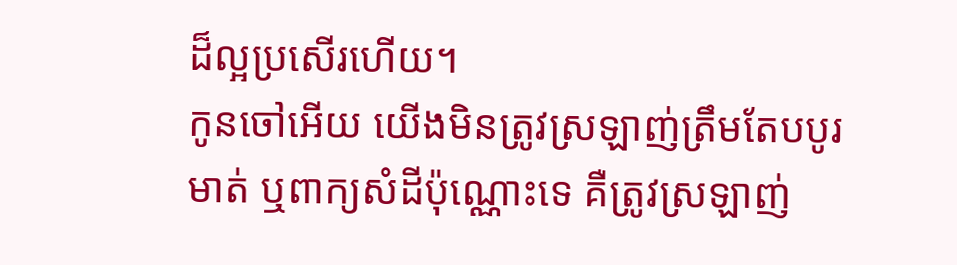ដ៏ល្អប្រសើរហើយ។
កូនចៅអើយ យើងមិនត្រូវស្រឡាញ់ត្រឹមតែបបូរមាត់ ឬពាក្យសំដីប៉ុណ្ណោះទេ គឺត្រូវស្រឡាញ់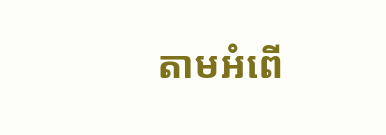តាមអំពើ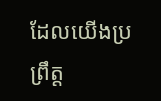ដែលយើងប្រព្រឹត្ដ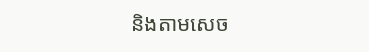និងតាមសេច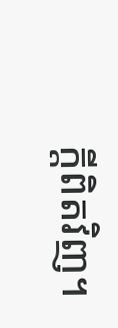ក្ដីពិតវិញ។